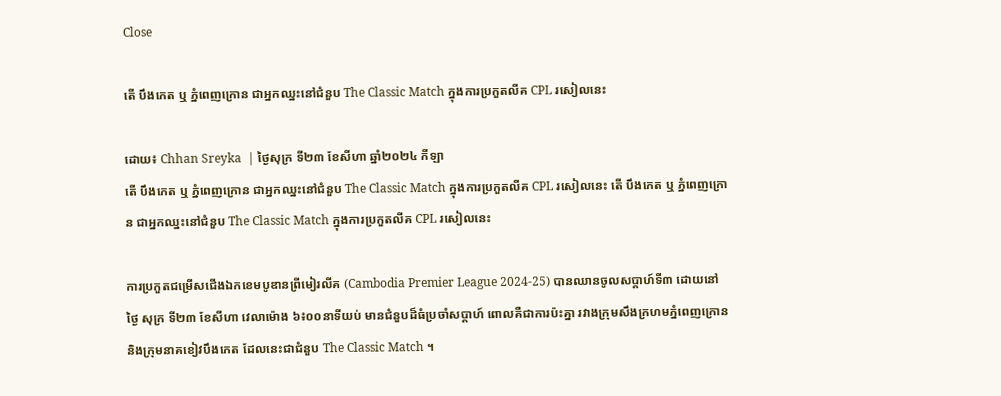Close

តើ បឹងកេត ឬ ភ្នំពេញក្រោន ជាអ្នកឈ្នះនៅជំនួប The Classic Match ក្នុងការប្រកួតលីគ CPL រសៀលនេះ

ដោយ៖ Chhan Sreyka  | ថ្ងៃសុក្រ ទី២៣ ខែសីហា ឆ្នាំ២០២៤ កីឡា
តើ បឹងកេត ឬ ភ្នំពេញក្រោន ជាអ្នកឈ្នះនៅជំនួប The Classic Match ក្នុងការប្រកួតលីគ CPL រសៀលនេះ តើ បឹងកេត ឬ ភ្នំពេញក្រោន ជាអ្នកឈ្នះនៅជំនួប The Classic Match ក្នុងការប្រកួតលីគ CPL រសៀលនេះ

ការប្រកួតជម្រើសជើងឯកខេមបូឌានព្រីមៀរលីគ (Cambodia Premier League 2024-25) បានឈានចូលសប្តាហ៍ទី៣ ដោយនៅថ្ងៃ សុក្រ ទី២៣ ខែសីហា វេលាម៉ោង ៦៖០០នាទីយប់ មានជំនួបដ៏ធំប្រចាំសប្ដាហ៍ ពោលគឺជាការប៉ះគ្នា រវាងក្រុមសឹងក្រហមភ្នំពេញក្រោន និងក្រុមនាគខៀវបឹងកេត ដែលនេះជាជំនួប The Classic Match ។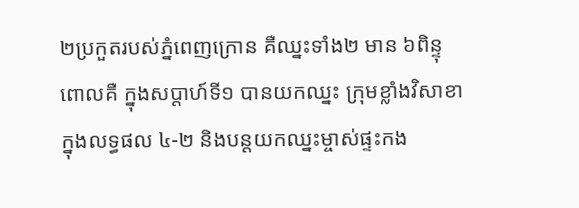២ប្រកួតរបស់ភ្នំពេញក្រោន គឺឈ្នះទាំង២ មាន ៦ពិន្ទុ ពោលគឺ ក្នុងសប្តាហ៍ទី១ បានយកឈ្នះ ក្រុមខ្លាំងវិសាខា ក្នុងលទ្ធផល ៤-២ និងបន្តយកឈ្នះម្ចាស់ផ្ទះកង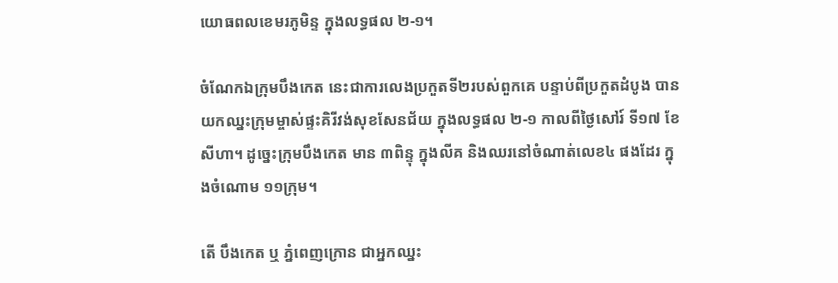យោធពលខេមរភូមិន្ទ ក្នុងលទ្ធផល ២-១។

ចំណែកឯក្រុមបឹងកេត នេះជាការលេងប្រកួតទី២របស់ពួកគេ បន្ទាប់ពីប្រកួតដំបូង បានយកឈ្នះក្រុមម្ចាស់ផ្ទះគិរីវង់សុខសែនជ័យ ក្នុងលទ្ធផល ២-១ កាលពីថ្ងៃសៅរ៍ ទី១៧ ខែសីហា។ ដូច្នេះក្រុមបឹងកេត មាន ៣ពិន្ទុ ក្នុងលីគ និងឈរនៅចំណាត់លេខ៤ ផងដែរ ក្នុងចំណោម ១១ក្រុម។

តើ បឹងកេត ឬ ភ្នំពេញក្រោន ជាអ្នកឈ្នះ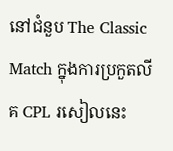នៅជំនួប The Classic Match ក្នុងការប្រកួតលីគ CPL រសៀលនេះ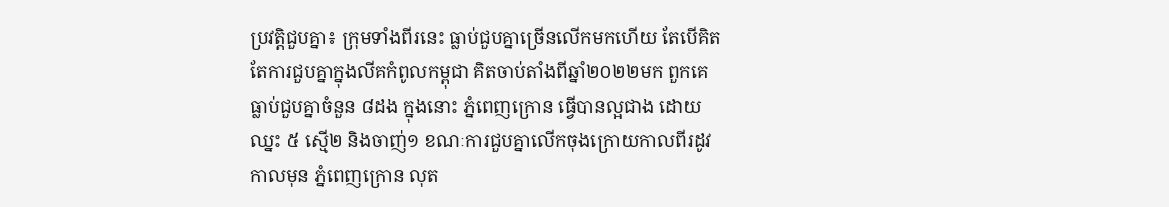ប្រវត្តិជួបគ្នា៖ ក្រុមទាំងពីរនេះ ធ្លាប់ជួបគ្នាច្រើនលើកមកហើយ តែបើគិតតែការជួបគ្នាក្នុងលីគកំពូលកម្ពុជា គិតចាប់តាំងពីឆ្នាំ២០២២មក ពួកគេធ្លាប់ជួបគ្នាចំនួន ៨ដង ក្នុងនោះ ភ្នំពេញក្រោន ធ្វើបានល្អជាង ដោយឈ្នះ ៥ ស្មើ២ និងចាញ់១ ខណៈការជួបគ្នាលើកចុងក្រោយកាលពីរដូវកាលមុន ភ្នំពេញក្រោន លុត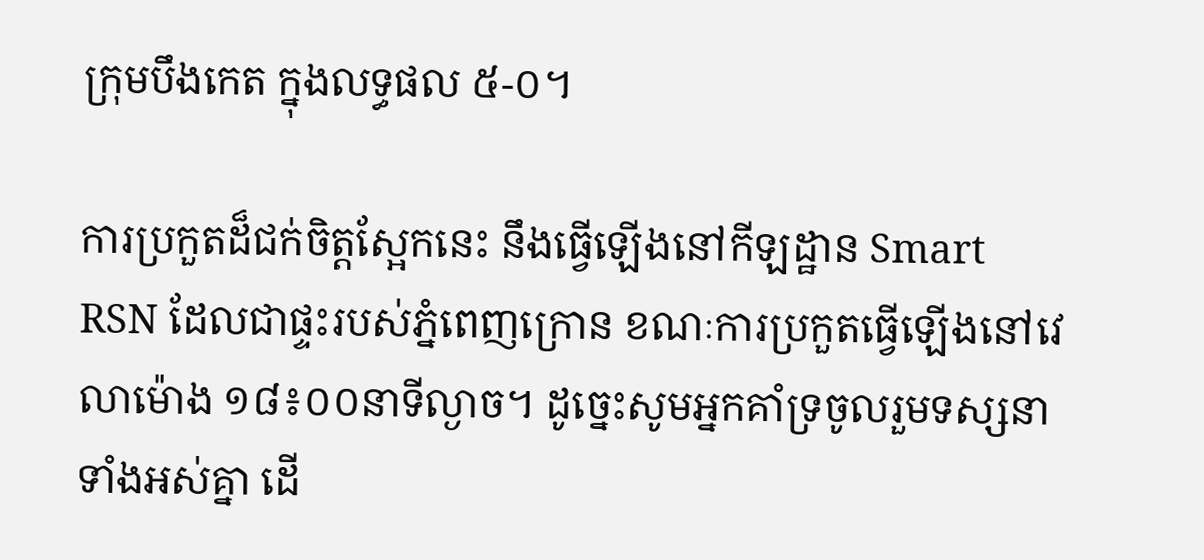ក្រុមបឹងកេត ក្នុងលទ្ធផល ៥-០។

ការប្រកួតដ៏ជក់ចិត្តស្អែកនេះ នឹងធ្វើឡើងនៅកីឡដ្ឋាន Smart RSN ដែលជាផ្ទះរបស់ភ្នំពេញក្រោន ខណៈការប្រកួតធ្វើឡើងនៅវេលាម៉ោង ១៨៖០០នាទីល្ងាច។ ដូច្នេះសូមអ្នកគាំទ្រចូលរួមទស្សនាទាំងអស់គ្នា ដើ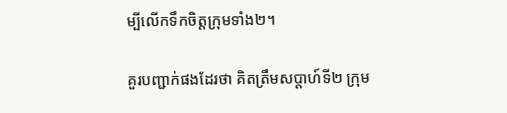ម្បីលើកទឹកចិត្តក្រុមទាំង២។

គួរបញ្ជាក់ផងដែរថា គិតត្រឹមសប្ដាហ៍ទី២ ក្រុម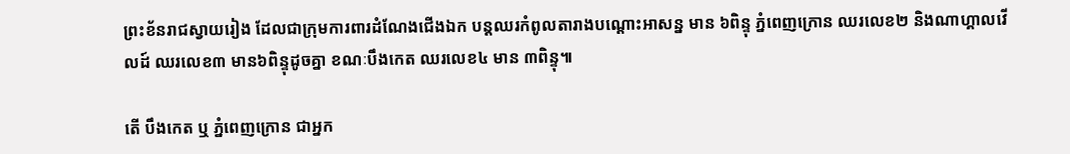ព្រះខ័នរាជស្វាយរៀង ដែលជាក្រុមការពារដំណែងជើងឯក បន្ដឈរកំពូលតារាងបណ្ដោះអាសន្ន មាន ៦ពិន្ទុ ភ្នំពេញក្រោន ឈរលេខ២ និងណាហ្គាលវើលដ៍ ឈរលេខ៣ មាន៦ពិន្ទុដូចគ្នា ខណៈបឹងកេត ឈរលេខ៤ មាន ៣ពិន្ទុ៕

តើ បឹងកេត ឬ ភ្នំពេញក្រោន ជាអ្នក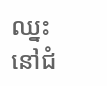ឈ្នះនៅជំ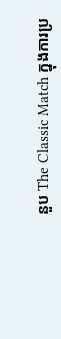នួប The Classic Match ក្នុងការប្រ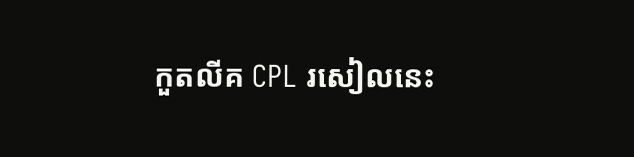កួតលីគ CPL រសៀលនេះ